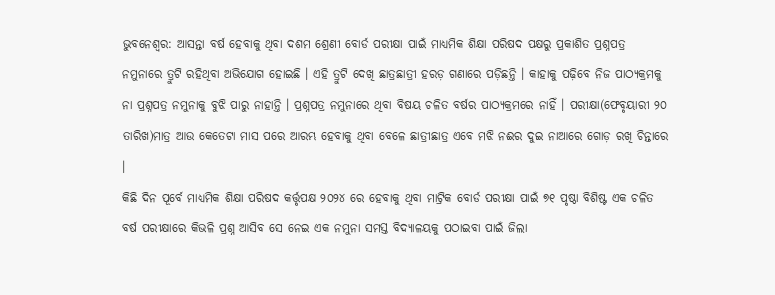ଭୁବନେଶ୍ୱର: ଆସନ୍ତା ବର୍ଷ ହେବାକୁ ଥିବା ଦଶମ ଶ୍ରେଣୀ ବୋର୍ଡ ପରୀକ୍ଷା ପାଇଁ ମାଧ୍ୟମିକ ଶିକ୍ଷା ପରିଷଦ ପକ୍ଷରୁ ପ୍ରକାଶିତ ପ୍ରଶ୍ନପତ୍ର ନମୁନାରେ ତ୍ରୁଟି ରହିଥିବା ଅଭିଯୋଗ ହୋଇଛି । ଏହି ତ୍ରୁଟି ଦେଖି ଛାତ୍ରଛାତ୍ରୀ ହରଡ଼ ଗଣାରେ ପଡ଼ିଛନ୍ତି । କାହାକୁ ପଢ଼ିବେ ନିଜ ପାଠ୍ୟକ୍ରମକୁ ନା ପ୍ରଶ୍ନପତ୍ର ନମୁନାକୁ ବୁଝି ପାରୁ ନାହାନ୍ତି । ପ୍ରଶ୍ନପତ୍ର ନମୁନାରେ ଥିବା ବିଷୟ ଚଳିତ ବର୍ଷର ପାଠ୍ୟକ୍ରମରେ ନାହିଁ । ପରୀକ୍ଷା(ଫେବୃୟାରୀ ୨୦ ତାରିଖ)ମାତ୍ର ଆଉ କେତେଟା ମାସ ପରେ ଆରମ୍ଭ ହେବାକୁ ଥିବା ବେଳେ ଛାତ୍ରୀଛାତ୍ର ଏବେ ମଝି ନଈର ଦୁଇ ନାଆରେ ଗୋଡ଼ ରଖି ଚିନ୍ତାରେ ।
କିଛି ଦିନ ପୂର୍ବେ ମାଧ୍ୟମିକ ଶିକ୍ଷା ପରିଷଦ କର୍ତ୍ତୃପକ୍ଷ ୨୦୨୪ ରେ ହେବାକୁ ଥିବା ମାଟ୍ରିକ ବୋର୍ଡ ପରୀକ୍ଷା ପାଇଁ ୭୧ ପୃଷ୍ଠା ବିଶିଷ୍ଟ ଏକ ଚଳିତ ବର୍ଷ ପରୀକ୍ଷାରେ କିଭଳି ପ୍ରଶ୍ନ ଆସିବ ସେ ନେଇ ଏକ ନମୁନା ସମସ୍ତ ବିଦ୍ୟାଳୟକୁ ପଠାଇବା ପାଇଁ ଜିଲା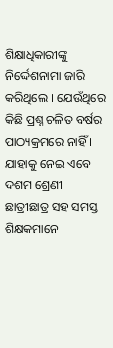ଶିକ୍ଷାଧିକାରୀଙ୍କୁ ନିର୍ଦ୍ଦେଶନାମା ଜାରି କରିଥିଲେ । ଯେଉଁଥିରେ କିଛି ପ୍ରଶ୍ନ ଚଳିତ ବର୍ଷର ପାଠ୍ୟକ୍ରମରେ ନାହିଁ । ଯାହାକୁ ନେଇ ଏବେ ଦଶମ ଶ୍ରେଣୀ ଛାତ୍ରୀଛାତ୍ର ସହ ସମସ୍ତ ଶିକ୍ଷକମାନେ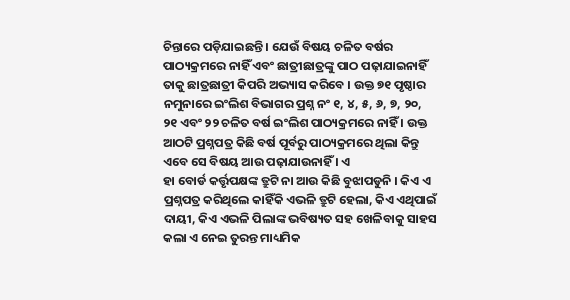ଚିନ୍ତାରେ ପଡ଼ିଯାଇଛନ୍ତି । ଯେଉଁ ବିଷୟ ଚଳିତ ବର୍ଷର ପାଠ୍ୟକ୍ରମରେ ନାହିଁ ଏବଂ ଛାତ୍ରୀଛାତ୍ରଙ୍କୁ ପାଠ ପଢ଼ାଯାଇନାହିଁ ତାକୁ ଛାତ୍ରଛାତ୍ରୀ କିପରି ଅଭ୍ୟାସ କରିବେ । ଉକ୍ତ ୭୧ ପୃଷ୍ଠାର ନମୁନାରେ ଇଂଲିଶ ବିଭାଗର ପ୍ରଶ୍ନ ନଂ ୧, ୪, ୫, ୬, ୭, ୨୦, ୨୧ ଏବଂ ୨୨ ଚଳିତ ବର୍ଷ ଇଂଲିଶ ପାଠ୍ୟକ୍ରମରେ ନାହିଁ । ଉକ୍ତ ଆଠଟି ପ୍ରଶ୍ନପତ୍ର କିଛି ବର୍ଷ ପୂର୍ବରୁ ପାଠ୍ୟକ୍ରମରେ ଥିଲା କିନ୍ତୁ ଏବେ ସେ ବିଷୟ ଆଉ ପଢ଼ାଯାଉନାହିଁ । ଏ
ହା ବୋର୍ଡ କର୍ତ୍ତୃପକ୍ଷଙ୍କ ତ୍ରୁଟି ନା ଆଉ କିଛି ବୁଝାପଡୁନି । କିଏ ଏ ପ୍ରଶ୍ନପତ୍ର କରିଥିଲେ କାହିଁକି ଏଭଳି ତ୍ରୁଟି ହେଲା, କିଏ ଏଥିପାଇଁ ଦାୟୀ, କିଏ ଏଭଳି ପିଲାଙ୍କ ଭବିଷ୍ୟତ ସହ ଖେଳିବାକୁ ସାହସ କଲା ଏ ନେଇ ତୁରନ୍ତ ମାଧ୍ୟମିକ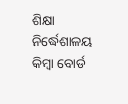ଶିକ୍ଷା ନିର୍ଦ୍ଧେଶାଳୟ କିମ୍ବା ବୋର୍ଡ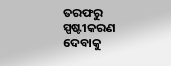ତରଫରୁ ସ୍ପଷ୍ଟୀକରଣ ଦେବାକୁ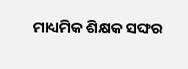ମାଧ୍ୟମିକ ଶିକ୍ଷକ ସଙ୍ଘର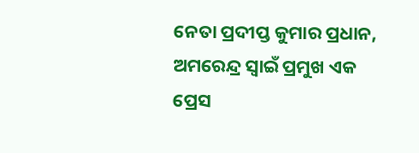ନେତା ପ୍ରଦୀପ୍ତ କୁମାର ପ୍ରଧାନ, ଅମରେନ୍ଦ୍ର ସ୍ୱାଇଁ ପ୍ରମୁଖ ଏକ ପ୍ରେସ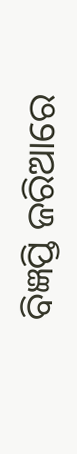ବିଜ୍ଞପ୍ତି ଜରିଆରେ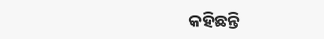କହିଛନ୍ତି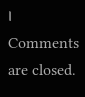।
Comments are closed.